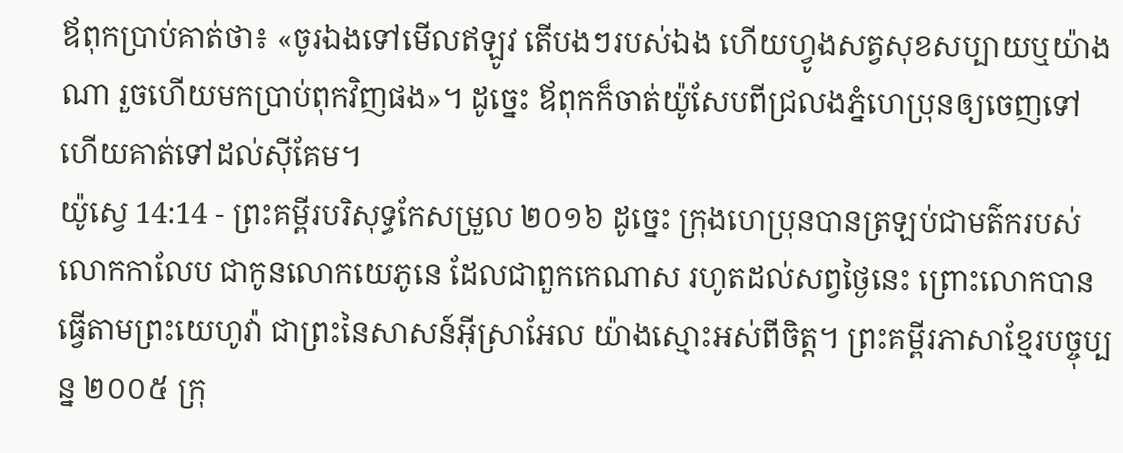ឪពុកប្រាប់គាត់ថា៖ «ចូរឯងទៅមើលឥឡូវ តើបងៗរបស់ឯង ហើយហ្វូងសត្វសុខសប្បាយឬយ៉ាងណា រួចហើយមកប្រាប់ពុកវិញផង»។ ដូច្នេះ ឪពុកក៏ចាត់យ៉ូសែបពីជ្រលងភ្នំហេប្រុនឲ្យចេញទៅ ហើយគាត់ទៅដល់ស៊ីគែម។
យ៉ូស្វេ 14:14 - ព្រះគម្ពីរបរិសុទ្ធកែសម្រួល ២០១៦ ដូច្នេះ ក្រុងហេប្រុនបានត្រឡប់ជាមត៌ករបស់លោកកាលែប ជាកូនលោកយេភូនេ ដែលជាពួកកេណាស រហូតដល់សព្វថ្ងៃនេះ ព្រោះលោកបានធ្វើតាមព្រះយេហូវ៉ា ជាព្រះនៃសាសន៍អ៊ីស្រាអែល យ៉ាងស្មោះអស់ពីចិត្ត។ ព្រះគម្ពីរភាសាខ្មែរបច្ចុប្បន្ន ២០០៥ ក្រុ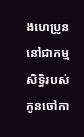ងហេប្រូននៅជាកម្មសិទ្ធិរបស់កូនចៅកា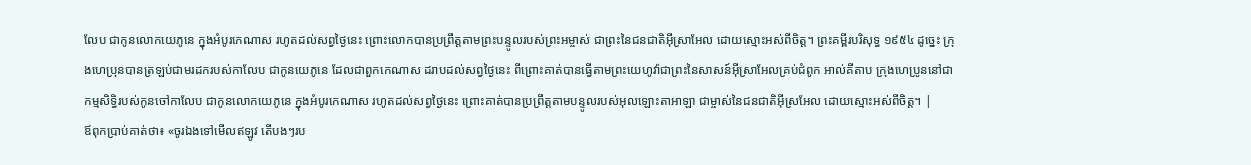លែប ជាកូនលោកយេភូនេ ក្នុងអំបូរកេណាស រហូតដល់សព្វថ្ងៃនេះ ព្រោះលោកបានប្រព្រឹត្តតាមព្រះបន្ទូលរបស់ព្រះអម្ចាស់ ជាព្រះនៃជនជាតិអ៊ីស្រាអែល ដោយស្មោះអស់ពីចិត្ត។ ព្រះគម្ពីរបរិសុទ្ធ ១៩៥៤ ដូច្នេះ ក្រុងហេប្រុនបានត្រឡប់ជាមរដករបស់កាលែប ជាកូនយេភូនេ ដែលជាពួកកេណាស ដរាបដល់សព្វថ្ងៃនេះ ពីព្រោះគាត់បានធ្វើតាមព្រះយេហូវ៉ាជាព្រះនៃសាសន៍អ៊ីស្រាអែលគ្រប់ជំពូក អាល់គីតាប ក្រុងហេប្រូននៅជាកម្មសិទ្ធិរបស់កូនចៅកាលែប ជាកូនលោកយេភូនេ ក្នុងអំបូរកេណាស រហូតដល់សព្វថ្ងៃនេះ ព្រោះគាត់បានប្រព្រឹត្តតាមបន្ទូលរបស់អុលឡោះតាអាឡា ជាម្ចាស់នៃជនជាតិអ៊ីស្រអែល ដោយស្មោះអស់ពីចិត្ត។ |
ឪពុកប្រាប់គាត់ថា៖ «ចូរឯងទៅមើលឥឡូវ តើបងៗរប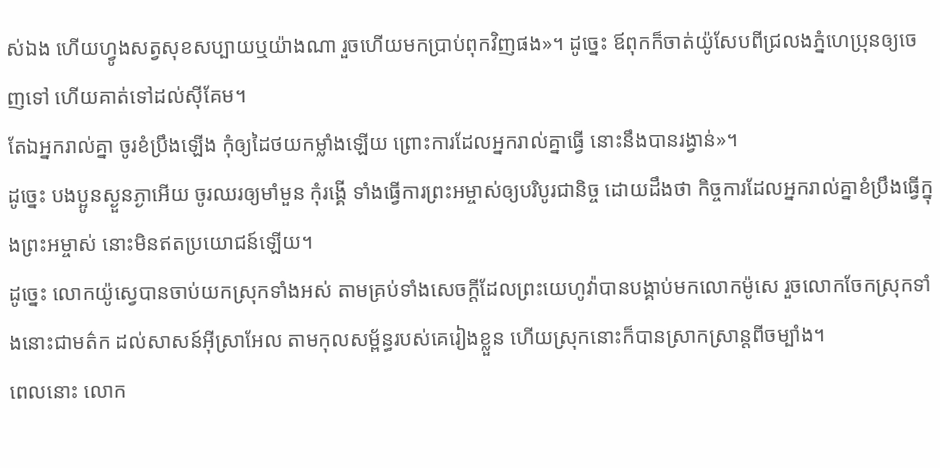ស់ឯង ហើយហ្វូងសត្វសុខសប្បាយឬយ៉ាងណា រួចហើយមកប្រាប់ពុកវិញផង»។ ដូច្នេះ ឪពុកក៏ចាត់យ៉ូសែបពីជ្រលងភ្នំហេប្រុនឲ្យចេញទៅ ហើយគាត់ទៅដល់ស៊ីគែម។
តែឯអ្នករាល់គ្នា ចូរខំប្រឹងឡើង កុំឲ្យដៃថយកម្លាំងឡើយ ព្រោះការដែលអ្នករាល់គ្នាធ្វើ នោះនឹងបានរង្វាន់»។
ដូច្នេះ បងប្អូនស្ងួនភ្ងាអើយ ចូរឈរឲ្យមាំមួន កុំរង្គើ ទាំងធ្វើការព្រះអម្ចាស់ឲ្យបរិបូរជានិច្ច ដោយដឹងថា កិច្ចការដែលអ្នករាល់គ្នាខំប្រឹងធ្វើក្នុងព្រះអម្ចាស់ នោះមិនឥតប្រយោជន៍ឡើយ។
ដូច្នេះ លោកយ៉ូស្វេបានចាប់យកស្រុកទាំងអស់ តាមគ្រប់ទាំងសេចក្ដីដែលព្រះយេហូវ៉ាបានបង្គាប់មកលោកម៉ូសេ រួចលោកចែកស្រុកទាំងនោះជាមត៌ក ដល់សាសន៍អ៊ីស្រាអែល តាមកុលសម្ព័ន្ធរបស់គេរៀងខ្លួន ហើយស្រុកនោះក៏បានស្រាកស្រាន្តពីចម្បាំង។
ពេលនោះ លោក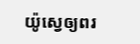យ៉ូស្វេឲ្យពរ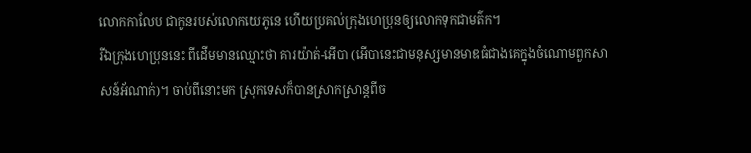លោកកាលែប ជាកូនរបស់លោកយេភូនេ ហើយប្រគល់ក្រុងហេប្រុនឲ្យលោកទុកជាមត៌ក។
រីឯក្រុងហេប្រុននេះ ពីដើមមានឈ្មោះថា គារយ៉ាត់-អើបា (អើបានេះជាមនុស្សមានមាឌធំជាងគេក្នុងចំណោមពួកសាសន៍អ័ណាក់)។ ចាប់ពីនោះមក ស្រុកទេសក៏បានស្រាកស្រាន្តពីច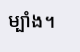ម្បាំង។